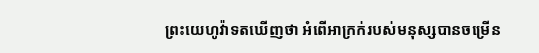ព្រះយេហូវ៉ាទតឃើញថា អំពើអាក្រក់របស់មនុស្សបានចម្រើន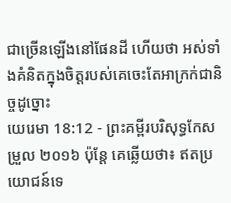ជាច្រើនឡើងនៅផែនដី ហើយថា អស់ទាំងគំនិតក្នុងចិត្តរបស់គេចេះតែអាក្រក់ជានិច្ចដូច្នោះ
យេរេមា 18:12 - ព្រះគម្ពីរបរិសុទ្ធកែសម្រួល ២០១៦ ប៉ុន្តែ គេឆ្លើយថា៖ ឥតប្រយោជន៍ទេ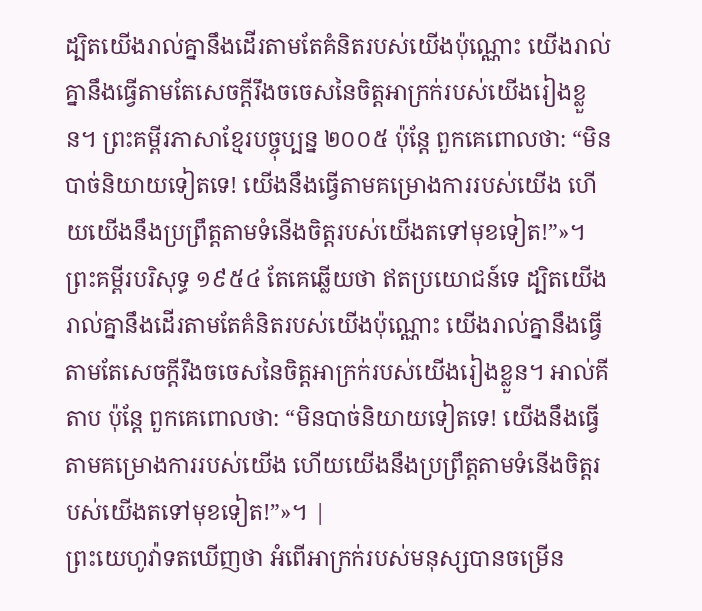ដ្បិតយើងរាល់គ្នានឹងដើរតាមតែគំនិតរបស់យើងប៉ុណ្ណោះ យើងរាល់គ្នានឹងធ្វើតាមតែសេចក្ដីរឹងចចេសនៃចិត្តអាក្រក់របស់យើងរៀងខ្លួន។ ព្រះគម្ពីរភាសាខ្មែរបច្ចុប្បន្ន ២០០៥ ប៉ុន្តែ ពួកគេពោលថា: “មិនបាច់និយាយទៀតទេ! យើងនឹងធ្វើតាមគម្រោងការរបស់យើង ហើយយើងនឹងប្រព្រឹត្តតាមទំនើងចិត្តរបស់យើងតទៅមុខទៀត!”»។ ព្រះគម្ពីរបរិសុទ្ធ ១៩៥៤ តែគេឆ្លើយថា ឥតប្រយោជន៍ទេ ដ្បិតយើងរាល់គ្នានឹងដើរតាមតែគំនិតរបស់យើងប៉ុណ្ណោះ យើងរាល់គ្នានឹងធ្វើតាមតែសេចក្ដីរឹងចចេសនៃចិត្តអាក្រក់របស់យើងរៀងខ្លួន។ អាល់គីតាប ប៉ុន្តែ ពួកគេពោលថា: “មិនបាច់និយាយទៀតទេ! យើងនឹងធ្វើតាមគម្រោងការរបស់យើង ហើយយើងនឹងប្រព្រឹត្តតាមទំនើងចិត្តរបស់យើងតទៅមុខទៀត!”»។ |
ព្រះយេហូវ៉ាទតឃើញថា អំពើអាក្រក់របស់មនុស្សបានចម្រើន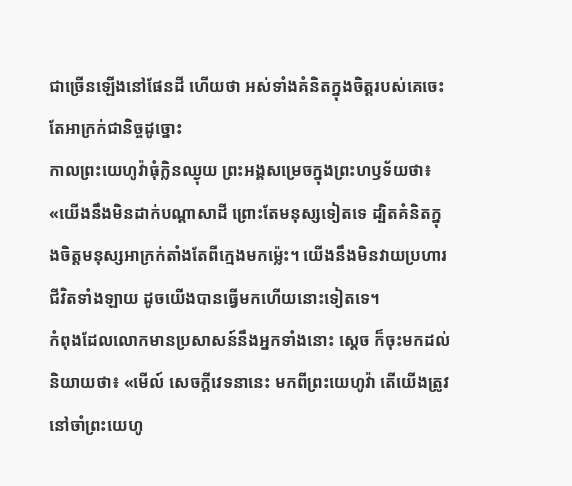ជាច្រើនឡើងនៅផែនដី ហើយថា អស់ទាំងគំនិតក្នុងចិត្តរបស់គេចេះតែអាក្រក់ជានិច្ចដូច្នោះ
កាលព្រះយេហូវ៉ាធុំក្លិនឈ្ងុយ ព្រះអង្គសម្រេចក្នុងព្រះហឫទ័យថា៖ «យើងនឹងមិនដាក់បណ្ដាសាដី ព្រោះតែមនុស្សទៀតទេ ដ្បិតគំនិតក្នុងចិត្តមនុស្សអាក្រក់តាំងតែពីក្មេងមកម៉្លេះ។ យើងនឹងមិនវាយប្រហារជីវិតទាំងឡាយ ដូចយើងបានធ្វើមកហើយនោះទៀតទេ។
កំពុងដែលលោកមានប្រសាសន៍នឹងអ្នកទាំងនោះ ស្ដេច ក៏ចុះមកដល់ និយាយថា៖ «មើល៍ សេចក្ដីវេទនានេះ មកពីព្រះយេហូវ៉ា តើយើងត្រូវនៅចាំព្រះយេហូ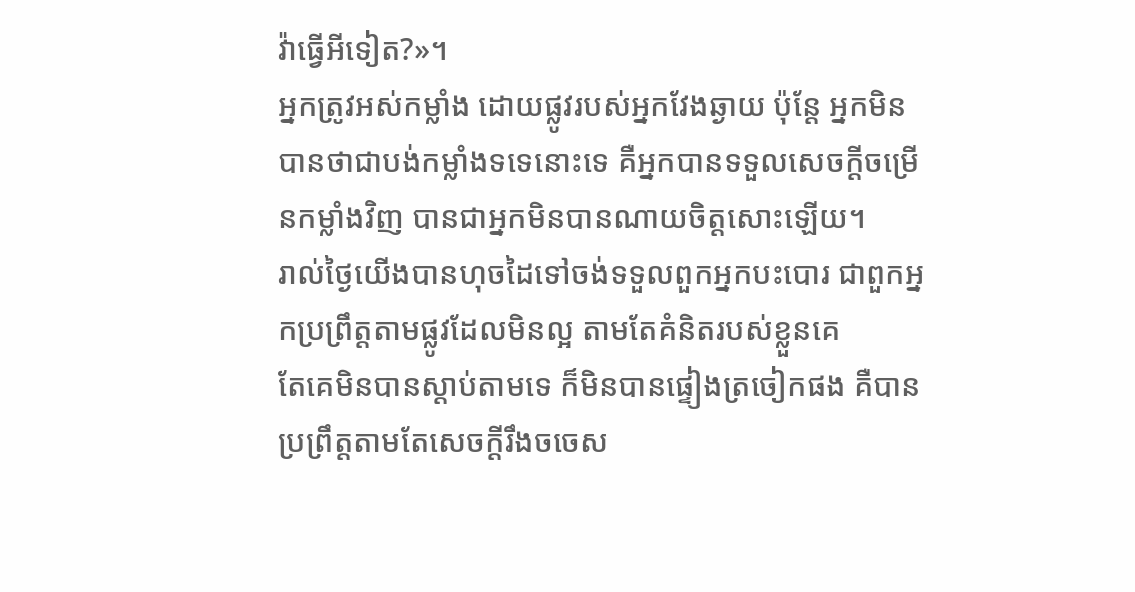វ៉ាធ្វើអីទៀត?»។
អ្នកត្រូវអស់កម្លាំង ដោយផ្លូវរបស់អ្នកវែងឆ្ងាយ ប៉ុន្តែ អ្នកមិនបានថាជាបង់កម្លាំងទទេនោះទេ គឺអ្នកបានទទួលសេចក្ដីចម្រើនកម្លាំងវិញ បានជាអ្នកមិនបានណាយចិត្តសោះឡើយ។
រាល់ថ្ងៃយើងបានហុចដៃទៅចង់ទទួលពួកអ្នកបះបោរ ជាពួកអ្នកប្រព្រឹត្តតាមផ្លូវដែលមិនល្អ តាមតែគំនិតរបស់ខ្លួនគេ
តែគេមិនបានស្តាប់តាមទេ ក៏មិនបានផ្ទៀងត្រចៀកផង គឺបានប្រព្រឹត្តតាមតែសេចក្ដីរឹងចចេស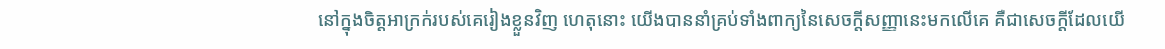នៅក្នុងចិត្តអាក្រក់របស់គេរៀងខ្លួនវិញ ហេតុនោះ យើងបាននាំគ្រប់ទាំងពាក្យនៃសេចក្ដីសញ្ញានេះមកលើគេ គឺជាសេចក្ដីដែលយើ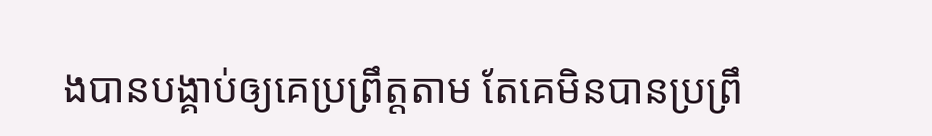ងបានបង្គាប់ឲ្យគេប្រព្រឹត្តតាម តែគេមិនបានប្រព្រឹ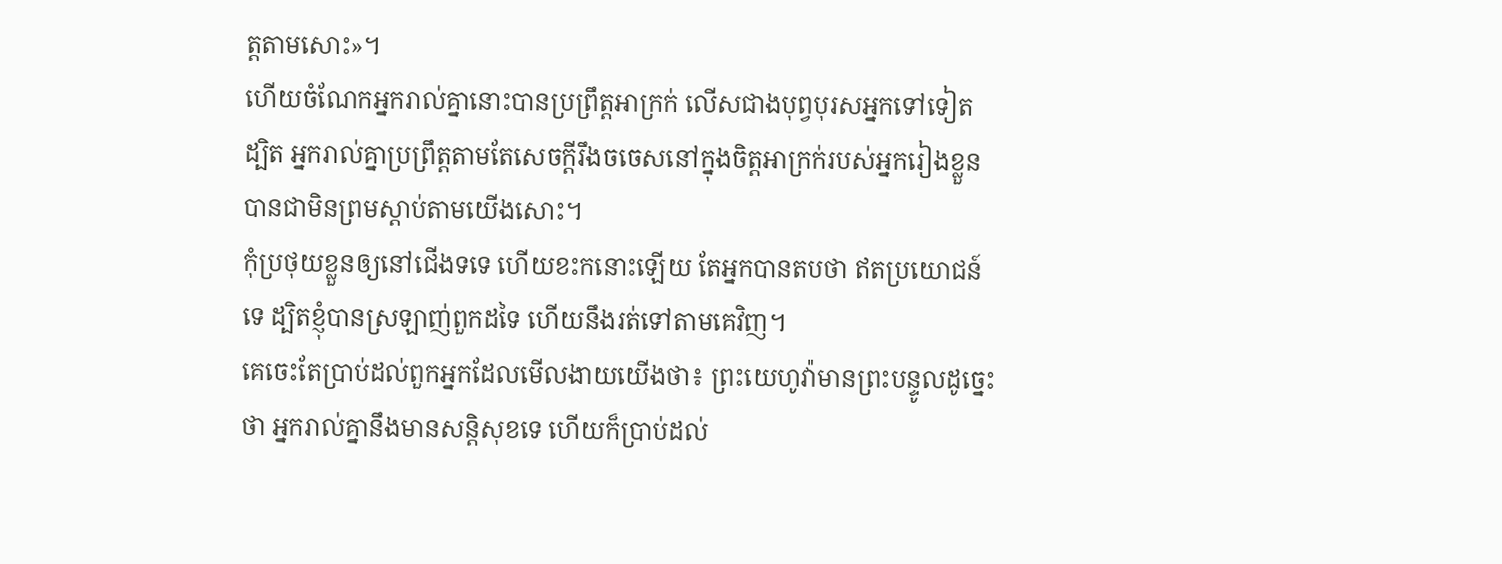ត្តតាមសោះ»។
ហើយចំណែកអ្នករាល់គ្នានោះបានប្រព្រឹត្តអាក្រក់ លើសជាងបុព្វបុរសអ្នកទៅទៀត ដ្បិត អ្នករាល់គ្នាប្រព្រឹត្តតាមតែសេចក្ដីរឹងចចេសនៅក្នុងចិត្តអាក្រក់របស់អ្នករៀងខ្លួន បានជាមិនព្រមស្តាប់តាមយើងសោះ។
កុំប្រថុយខ្លួនឲ្យនៅជើងទទេ ហើយខះកនោះឡើយ តែអ្នកបានតបថា ឥតប្រយោជន៍ទេ ដ្បិតខ្ញុំបានស្រឡាញ់ពួកដទៃ ហើយនឹងរត់ទៅតាមគេវិញ។
គេចេះតែប្រាប់ដល់ពួកអ្នកដែលមើលងាយយើងថា៖ ព្រះយេហូវ៉ាមានព្រះបន្ទូលដូច្នេះថា អ្នករាល់គ្នានឹងមានសន្តិសុខទេ ហើយក៏ប្រាប់ដល់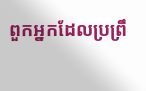ពួកអ្នកដែលប្រព្រឹ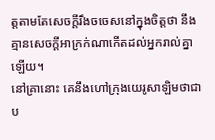ត្តតាមតែសេចក្ដីរឹងចចេសនៅក្នុងចិត្តថា នឹងគ្មានសេចក្ដីអាក្រក់ណាកើតដល់អ្នករាល់គ្នាឡើយ។
នៅគ្រានោះ គេនឹងហៅក្រុងយេរូសាឡិមថាជាប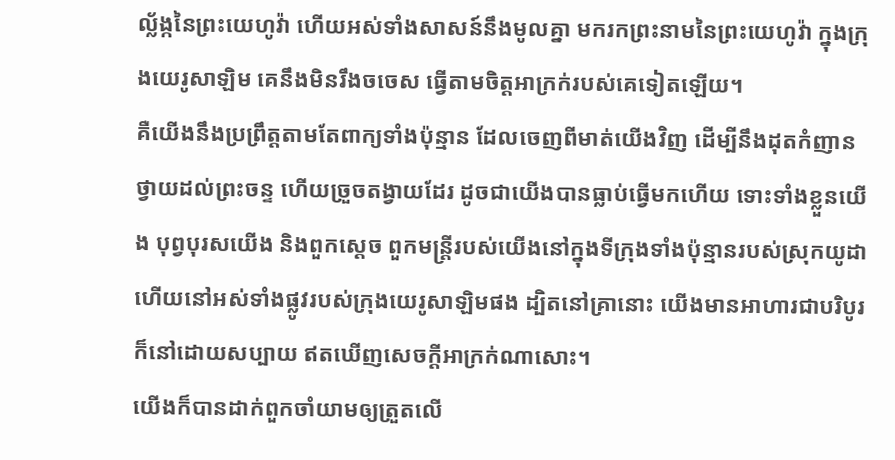ល្ល័ង្កនៃព្រះយេហូវ៉ា ហើយអស់ទាំងសាសន៍នឹងមូលគ្នា មករកព្រះនាមនៃព្រះយេហូវ៉ា ក្នុងក្រុងយេរូសាឡិម គេនឹងមិនរឹងចចេស ធ្វើតាមចិត្តអាក្រក់របស់គេទៀតឡើយ។
គឺយើងនឹងប្រព្រឹត្តតាមតែពាក្យទាំងប៉ុន្មាន ដែលចេញពីមាត់យើងវិញ ដើម្បីនឹងដុតកំញានថ្វាយដល់ព្រះចន្ទ ហើយច្រួចតង្វាយដែរ ដូចជាយើងបានធ្លាប់ធ្វើមកហើយ ទោះទាំងខ្លួនយើង បុព្វបុរសយើង និងពួកស្តេច ពួកមន្ត្រីរបស់យើងនៅក្នុងទីក្រុងទាំងប៉ុន្មានរបស់ស្រុកយូដា ហើយនៅអស់ទាំងផ្លូវរបស់ក្រុងយេរូសាឡិមផង ដ្បិតនៅគ្រានោះ យើងមានអាហារជាបរិបូរ ក៏នៅដោយសប្បាយ ឥតឃើញសេចក្ដីអាក្រក់ណាសោះ។
យើងក៏បានដាក់ពួកចាំយាមឲ្យត្រួតលើ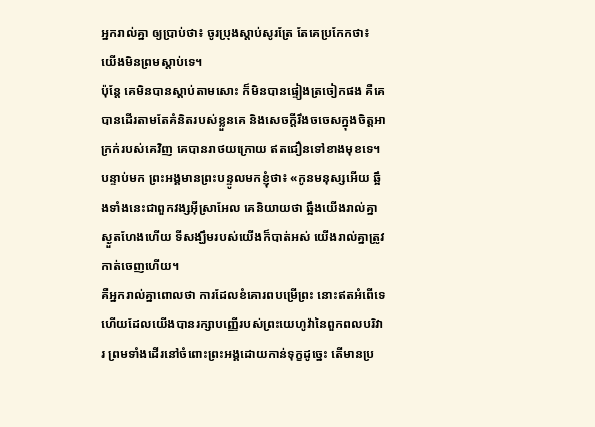អ្នករាល់គ្នា ឲ្យប្រាប់ថា៖ ចូរប្រុងស្តាប់សូរត្រែ តែគេប្រកែកថា៖ យើងមិនព្រមស្តាប់ទេ។
ប៉ុន្តែ គេមិនបានស្តាប់តាមសោះ ក៏មិនបានផ្ទៀងត្រចៀកផង គឺគេបានដើរតាមតែគំនិតរបស់ខ្លួនគេ និងសេចក្ដីរឹងចចេសក្នុងចិត្តអាក្រក់របស់គេវិញ គេបានរាថយក្រោយ ឥតជឿនទៅខាងមុខទេ។
បន្ទាប់មក ព្រះអង្គមានព្រះបន្ទូលមកខ្ញុំថា៖ «កូនមនុស្សអើយ ឆ្អឹងទាំងនេះជាពួកវង្សអ៊ីស្រាអែល គេនិយាយថា ឆ្អឹងយើងរាល់គ្នាស្ងួតហែងហើយ ទីសង្ឃឹមរបស់យើងក៏បាត់អស់ យើងរាល់គ្នាត្រូវកាត់ចេញហើយ។
គឺអ្នករាល់គ្នាពោលថា ការដែលខំគោរពបម្រើព្រះ នោះឥតអំពើទេ ហើយដែលយើងបានរក្សាបញ្ញើរបស់ព្រះយេហូវ៉ានៃពួកពលបរិវារ ព្រមទាំងដើរនៅចំពោះព្រះអង្គដោយកាន់ទុក្ខដូច្នេះ តើមានប្រ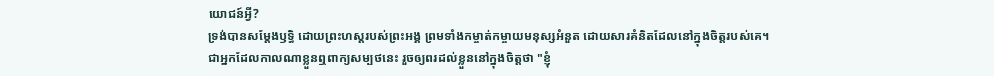យោជន៍អ្វី?
ទ្រង់បានសម្តែងឫទ្ធិ ដោយព្រះហស្តរបស់ព្រះអង្គ ព្រមទាំងកម្ចាត់កម្ចាយមនុស្សអំនួត ដោយសារគំនិតដែលនៅក្នុងចិត្តរបស់គេ។
ជាអ្នកដែលកាលណាខ្លួនឮពាក្យសម្បថនេះ រួចឲ្យពរដល់ខ្លួននៅក្នុងចិត្តថា "ខ្ញុំ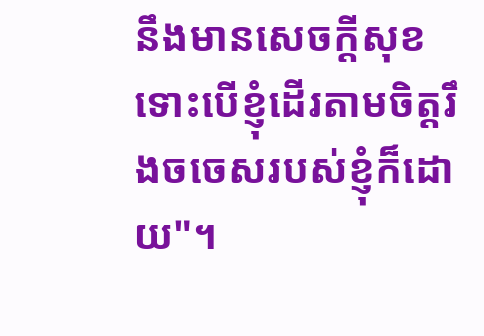នឹងមានសេចក្ដីសុខ ទោះបើខ្ញុំដើរតាមចិត្តរឹងចចេសរបស់ខ្ញុំក៏ដោយ"។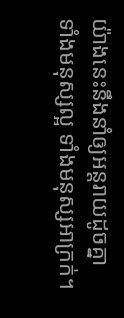យ៉ាងនេះនឹងនាំឲ្យអន្តរាយដូចគ្នា ទាំងមនុស្សល្អ ទាំងមនុស្សអាក្រក់។